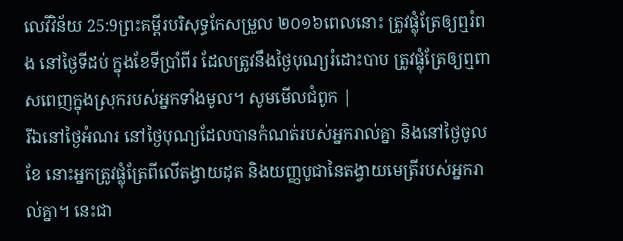លេវីវិន័យ 25:9ព្រះគម្ពីរបរិសុទ្ធកែសម្រួល ២០១៦ពេលនោះ ត្រូវផ្លុំត្រែឲ្យឮរំពង នៅថ្ងៃទីដប់ ក្នុងខែទីប្រាំពីរ ដែលត្រូវនឹងថ្ងៃបុណ្យរំដោះបាប ត្រូវផ្លុំត្រែឲ្យឮពាសពេញក្នុងស្រុករបស់អ្នកទាំងមូល។ សូមមើលជំពូក |
រីឯនៅថ្ងៃអំណរ នៅថ្ងៃបុណ្យដែលបានកំណត់របស់អ្នករាល់គ្នា និងនៅថ្ងៃចូលខែ នោះអ្នកត្រូវផ្លុំត្រែពីលើតង្វាយដុត និងយញ្ញបូជានៃតង្វាយមេត្រីរបស់អ្នករាល់គ្នា។ នេះជា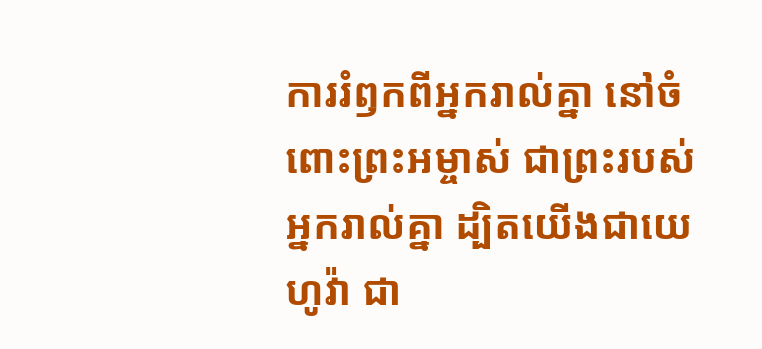ការរំឭកពីអ្នករាល់គ្នា នៅចំពោះព្រះអម្ចាស់ ជាព្រះរបស់អ្នករាល់គ្នា ដ្បិតយើងជាយេហូវ៉ា ជា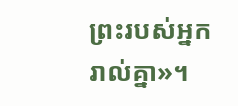ព្រះរបស់អ្នករាល់គ្នា»។